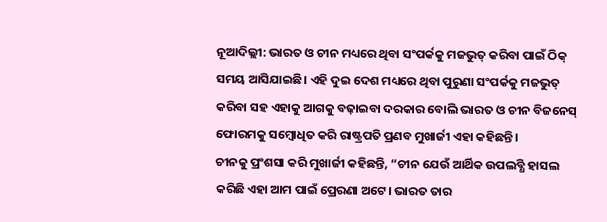ନୂଆଦିଲ୍ଲୀ: ଭାରତ ଓ ଚୀନ ମଧ୍ୟରେ ଥିବା ସଂପର୍କକୁ ମଜଭୁତ୍ କରିବା ପାଇଁ ଠିକ୍ ସମୟ ଆସିଯାଇଛି। ଏହି ଦୁଇ ଦେଶ ମଧ୍ୟରେ ଥିବା ପୁରୁଣା ସଂପର୍କକୁ ମଜଭୁତ୍ କରିବା ସହ ଏହାକୁ ଆଗକୁ ବଢ଼ାଇବା ଦରକାର ବୋଲି ଭାରତ ଓ ଚୀନ ବିଜନେସ୍ ଫୋରମକୁ ସମ୍ବୋଧିତ କରି ରାଷ୍ଟ୍ରପତି ପ୍ରଣବ ମୁଖାର୍ଜୀ ଏହା କହିଛନ୍ତି।
ଚୀନକୁ ପ୍ରଂଶସା କରି ମୁଖାର୍ଜୀ କହିଛନ୍ତି, “ଚୀନ ଯେଉଁ ଆର୍ଥିକ ଉପଲବ୍ଧି ହାସଲ କରିଛି ଏହା ଆମ ପାଇଁ ପ୍ରେରଣା ଅଟେ। ଭାରତ ତାର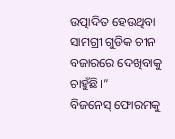ଉତ୍ପାଦିତ ହେଉଥିବା ସାମଗ୍ରୀ ଗୁଡିକ ଚୀନ ବଜାରରେ ଦେଖିବାକୁ ଚାହୁଁଛି।”
ବିଜନେସ୍ ଫୋରମକୁ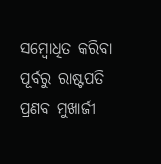ସମ୍ବୋଧିତ କରିବା ପୂର୍ବରୁ ରାଷ୍ଟପତି ପ୍ରଣବ ମୁଖାର୍ଜୀ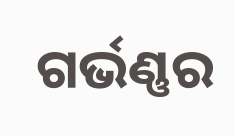ଗର୍ଭଣ୍ଣର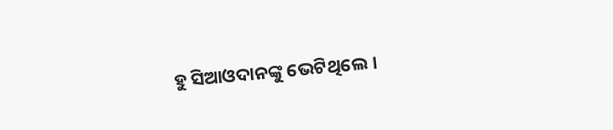ହୁ ସିଆଓଦାନଙ୍କୁ ଭେଟିଥିଲେ।